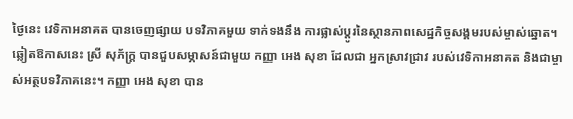ថ្ងៃនេះ វេទិកាអនាគត បានចេញផ្សាយ បទវិភាគមួយ ទាក់ទងនឹង ការផ្លាស់ប្តូរនៃស្ថានភាពសេដ្ឋកិច្ចសង្គមរបស់ម្ចាស់ឆ្នោត។ ឆ្លៀតឱកាសនេះ ស្រី សុភ័ក្រ្ត បានជួបសម្ភាសន៍ជាមួយ កញ្ញា អេង សុខា ដែលជា អ្នកស្រាវជ្រាវ របស់វេទិកាអនាគត និងជាម្ចាស់អត្ថបទវិភាគនេះ។ កញ្ញា អេង សុខា បាន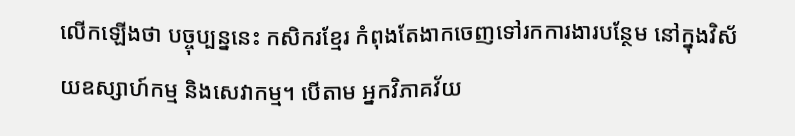លើកឡើងថា បច្ចុប្បន្ននេះ កសិករខ្មែរ កំពុងតែងាកចេញទៅរកការងារបន្ថែម នៅក្នុងវិស័យឧស្សាហ៍កម្ម និងសេវាកម្ម។ បើតាម អ្នកវិភាគវ័យ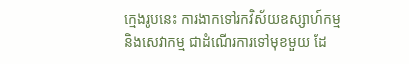ក្មេងរូបនេះ ការងាកទៅរកវិស័យឧស្សាហ៍កម្ម និងសេវាកម្ម ជាដំណើរការទៅមុខមួយ ដែ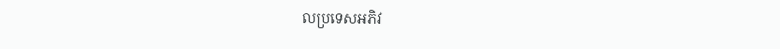លប្រទេសអភិវ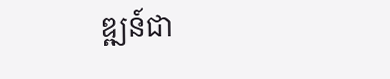ឌ្ឍន៍ជា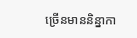ច្រើនមាននិន្នាកា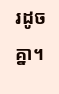រដូចគ្នា។